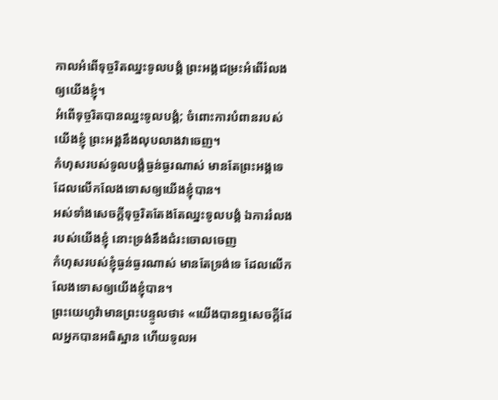កាលអំពើទុច្ចរិតឈ្នះទូលបង្គំ ព្រះអង្គជម្រះអំពើរំលងឲ្យយើងខ្ញុំ។
អំពើទុច្ចរិតបានឈ្នះទូលបង្គំ; ចំពោះការបំពានរបស់យើងខ្ញុំ ព្រះអង្គនឹងលុបលាងវាចេញ។
កំហុសរបស់ទូលបង្គំធ្ងន់ធ្ងរណាស់ មានតែព្រះអង្គទេ ដែលលើកលែងទោសឲ្យយើងខ្ញុំបាន។
អស់ទាំងសេចក្ដីទុច្ចរិតតែងតែឈ្នះទូលបង្គំ ឯការរំលងរបស់យើងខ្ញុំ នោះទ្រង់នឹងជំរះចោលចេញ
កំហុសរបស់ខ្ញុំធ្ងន់ធ្ងរណាស់ មានតែទ្រង់ទេ ដែលលើកលែងទោសឲ្យយើងខ្ញុំបាន។
ព្រះយេហូវ៉ាមានព្រះបន្ទូលថា៖ «យើងបានឮសេចក្ដីដែលអ្នកបានអធិស្ឋាន ហើយទូលអ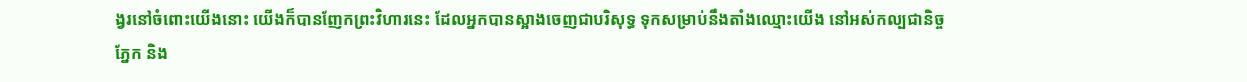ង្វរនៅចំពោះយើងនោះ យើងក៏បានញែកព្រះវិហារនេះ ដែលអ្នកបានស្អាងចេញជាបរិសុទ្ធ ទុកសម្រាប់នឹងតាំងឈ្មោះយើង នៅអស់កល្បជានិច្ច ភ្នែក និង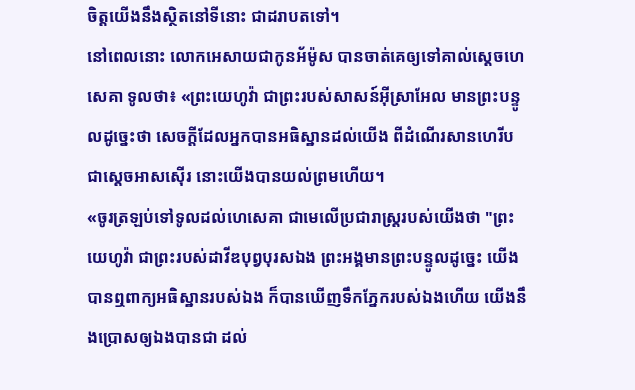ចិត្តយើងនឹងស្ថិតនៅទីនោះ ជាដរាបតទៅ។
នៅពេលនោះ លោកអេសាយជាកូនអ័ម៉ូស បានចាត់គេឲ្យទៅគាល់ស្ដេចហេសេគា ទូលថា៖ «ព្រះយេហូវ៉ា ជាព្រះរបស់សាសន៍អ៊ីស្រាអែល មានព្រះបន្ទូលដូច្នេះថា សេចក្ដីដែលអ្នកបានអធិស្ឋានដល់យើង ពីដំណើរសានហេរីប ជាស្តេចអាសស៊ើរ នោះយើងបានយល់ព្រមហើយ។
«ចូរត្រឡប់ទៅទូលដល់ហេសេគា ជាមេលើប្រជារាស្ត្ររបស់យើងថា "ព្រះយេហូវ៉ា ជាព្រះរបស់ដាវីឌបុព្វបុរសឯង ព្រះអង្គមានព្រះបន្ទូលដូច្នេះ យើងបានឮពាក្យអធិស្ឋានរបស់ឯង ក៏បានឃើញទឹកភ្នែករបស់ឯងហើយ យើងនឹងប្រោសឲ្យឯងបានជា ដល់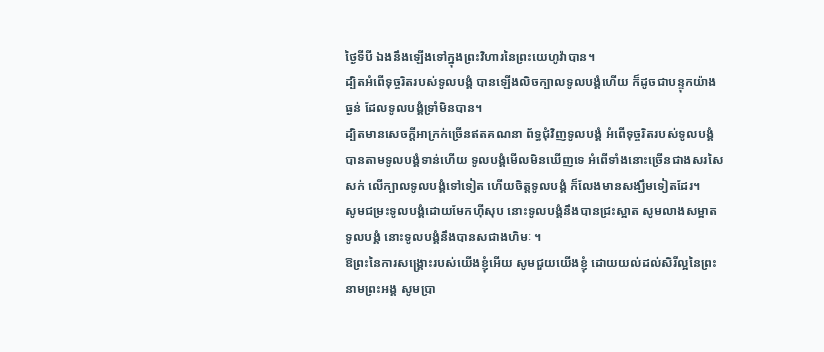ថ្ងៃទីបី ឯងនឹងឡើងទៅក្នុងព្រះវិហារនៃព្រះយេហូវ៉ាបាន។
ដ្បិតអំពើទុច្ចរិតរបស់ទូលបង្គំ បានឡើងលិចក្បាលទូលបង្គំហើយ ក៏ដូចជាបន្ទុកយ៉ាងធ្ងន់ ដែលទូលបង្គំទ្រាំមិនបាន។
ដ្បិតមានសេចក្ដីអាក្រក់ច្រើនឥតគណនា ព័ទ្ធជុំវិញទូលបង្គំ អំពើទុច្ចរិតរបស់ទូលបង្គំ បានតាមទូលបង្គំទាន់ហើយ ទូលបង្គំមើលមិនឃើញទេ អំពើទាំងនោះច្រើនជាងសរសៃសក់ លើក្បាលទូលបង្គំទៅទៀត ហើយចិត្តទូលបង្គំ ក៏លែងមានសង្ឃឹមទៀតដែរ។
សូមជម្រះទូលបង្គំដោយមែកហ៊ីសុប នោះទូលបង្គំនឹងបានជ្រះស្អាត សូមលាងសម្អាតទូលបង្គំ នោះទូលបង្គំនឹងបានសជាងហិមៈ ។
ឱព្រះនៃការសង្គ្រោះរបស់យើងខ្ញុំអើយ សូមជួយយើងខ្ញុំ ដោយយល់ដល់សិរីល្អនៃព្រះនាមព្រះអង្គ សូមប្រា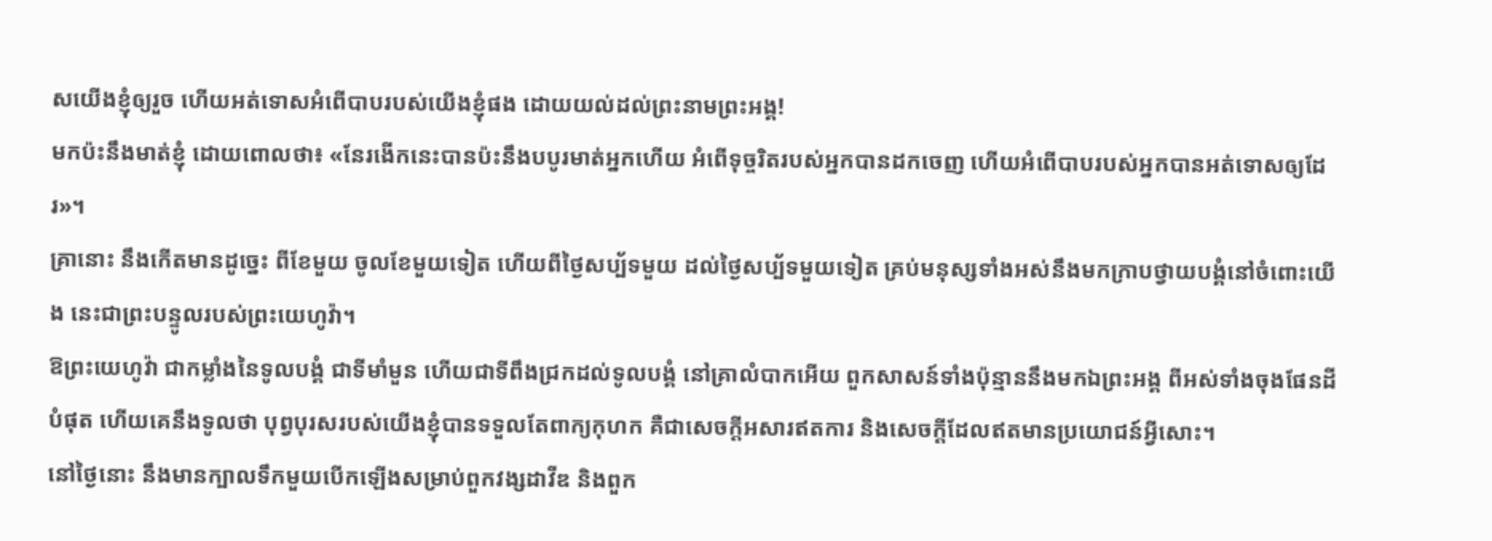សយើងខ្ញុំឲ្យរួច ហើយអត់ទោសអំពើបាបរបស់យើងខ្ញុំផង ដោយយល់ដល់ព្រះនាមព្រះអង្គ!
មកប៉ះនឹងមាត់ខ្ញុំ ដោយពោលថា៖ «នែរងើកនេះបានប៉ះនឹងបបូរមាត់អ្នកហើយ អំពើទុច្ចរិតរបស់អ្នកបានដកចេញ ហើយអំពើបាបរបស់អ្នកបានអត់ទោសឲ្យដែរ»។
គ្រានោះ នឹងកើតមានដូច្នេះ ពីខែមួយ ចូលខែមួយទៀត ហើយពីថ្ងៃសប្ប័ទមួយ ដល់ថ្ងៃសប្ប័ទមួយទៀត គ្រប់មនុស្សទាំងអស់នឹងមកក្រាបថ្វាយបង្គំនៅចំពោះយើង នេះជាព្រះបន្ទូលរបស់ព្រះយេហូវ៉ា។
ឱព្រះយេហូវ៉ា ជាកម្លាំងនៃទូលបង្គំ ជាទីមាំមួន ហើយជាទីពឹងជ្រកដល់ទូលបង្គំ នៅគ្រាលំបាកអើយ ពួកសាសន៍ទាំងប៉ុន្មាននឹងមកឯព្រះអង្គ ពីអស់ទាំងចុងផែនដីបំផុត ហើយគេនឹងទូលថា បុព្វបុរសរបស់យើងខ្ញុំបានទទួលតែពាក្យកុហក គឺជាសេចក្ដីអសារឥតការ និងសេចក្ដីដែលឥតមានប្រយោជន៍អ្វីសោះ។
នៅថ្ងៃនោះ នឹងមានក្បាលទឹកមួយបើកឡើងសម្រាប់ពួកវង្សដាវីឌ និងពួក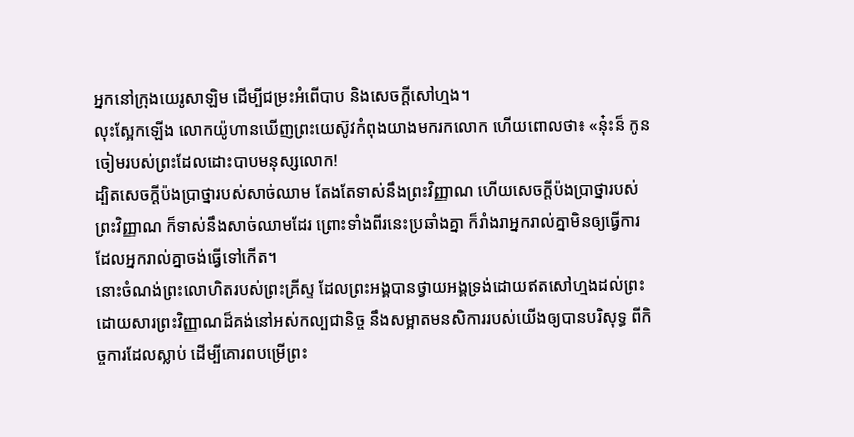អ្នកនៅក្រុងយេរូសាឡិម ដើម្បីជម្រះអំពើបាប និងសេចក្ដីសៅហ្មង។
លុះស្អែកឡើង លោកយ៉ូហានឃើញព្រះយេស៊ូវកំពុងយាងមករកលោក ហើយពោលថា៖ «ន៎ុះន៏ កូនចៀមរបស់ព្រះដែលដោះបាបមនុស្សលោក!
ដ្បិតសេចក្ដីប៉ងប្រាថ្នារបស់សាច់ឈាម តែងតែទាស់នឹងព្រះវិញ្ញាណ ហើយសេចក្ដីប៉ងប្រាថ្នារបស់ព្រះវិញ្ញាណ ក៏ទាស់នឹងសាច់ឈាមដែរ ព្រោះទាំងពីរនេះប្រឆាំងគ្នា ក៏រាំងរាអ្នករាល់គ្នាមិនឲ្យធ្វើការ ដែលអ្នករាល់គ្នាចង់ធ្វើទៅកើត។
នោះចំណង់ព្រះលោហិតរបស់ព្រះគ្រីស្ទ ដែលព្រះអង្គបានថ្វាយអង្គទ្រង់ដោយឥតសៅហ្មងដល់ព្រះ ដោយសារព្រះវិញ្ញាណដ៏គង់នៅអស់កល្បជានិច្ច នឹងសម្អាតមនសិការរបស់យើងឲ្យបានបរិសុទ្ធ ពីកិច្ចការដែលស្លាប់ ដើម្បីគោរពបម្រើព្រះ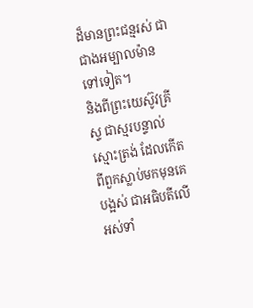ដ៏មានព្រះជន្មរស់ ជាជាងអម្បាលម៉ានទៅទៀត។
និងពីព្រះយេស៊ូវគ្រីស្ទ ជាស្មរបន្ទាល់ស្មោះត្រង់ ដែលកើតពីពួកស្លាប់មកមុនគេបង្អស់ ជាអធិបតីលើអស់ទាំ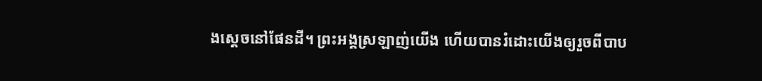ងស្តេចនៅផែនដី។ ព្រះអង្គស្រឡាញ់យើង ហើយបានរំដោះយើងឲ្យរួចពីបាប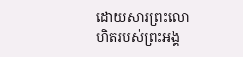ដោយសារព្រះលោហិតរបស់ព្រះអង្គ